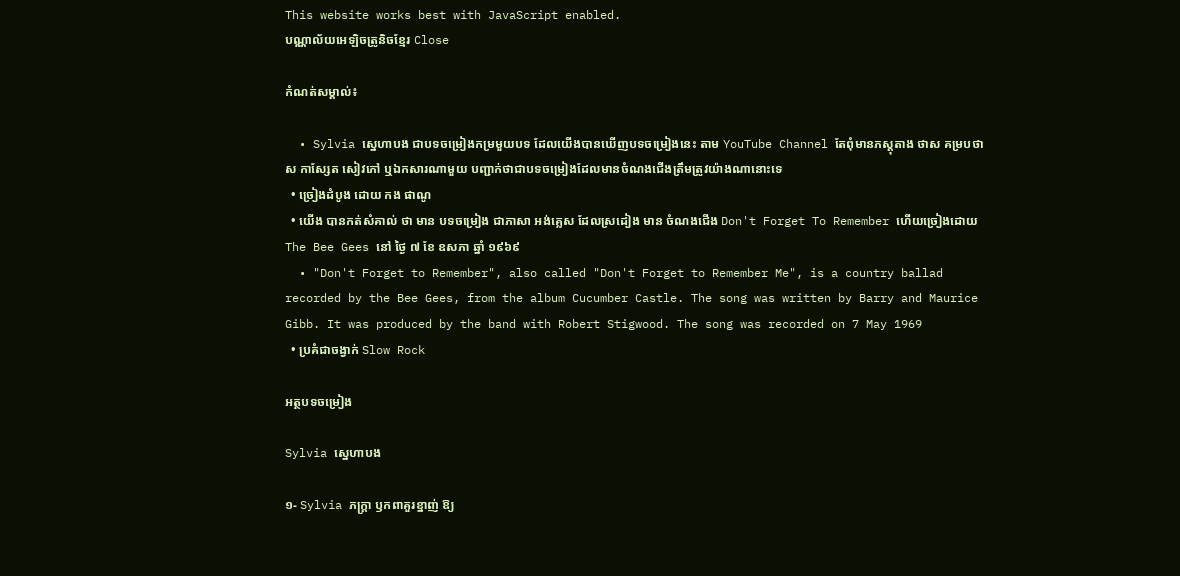This website works best with JavaScript enabled.
បណ្ណាល័យអេឡិចត្រូនិចខ្មែរ Close

កំណត់សម្គាល់៖

  • Sylvia ស្នេហាបង ជាបទចម្រៀងកម្រមួយបទ ដែលយើងបានឃើញបទចម្រៀងនេះ តាម YouTube Channel តែពុំមានភស្តុតាង ថាស គម្របថាស កាស្សែត សៀវភៅ ឬឯកសារណាមួយ បញ្ជាក់ថាជាបទចម្រៀងដែលមានចំណងជើងត្រឹមត្រូវយ៉ាងណានោះទេ
  • ច្រៀងដំបូង ដោយ កង ផាណូ
  • យើង បានកត់សំគាល់ ថា មាន បទចម្រៀង ជាភាសា អង់គ្លេស ដែលស្រដៀង មាន ចំណងជើង Don't Forget To Remember ហើយច្រៀងដោយ The Bee Gees នៅ ថ្ងៃ ៧ ខែ ឧសភា ឆ្នាំ ១៩៦៩
  • "Don't Forget to Remember", also called "Don't Forget to Remember Me", is a country ballad recorded by the Bee Gees, from the album Cucumber Castle. The song was written by Barry and Maurice Gibb. It was produced by the band with Robert Stigwood. The song was recorded on 7 May 1969
  • ប្រគំជាចង្វាក់ Slow Rock

អត្ថបទចម្រៀង

Sylvia ស្នេហាបង

១- Sylvia ភក្ត្រា ឫកពាគួរខ្នាញ់ ឱ្យ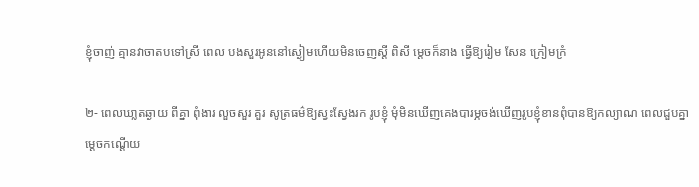ខ្ញុំចាញ់ គ្មានវាចាតបទៅស្រី ពេល បងសួរអូននៅស្ងៀមហើយមិនចេញស្តី ពិសី ម្តេចក៏នាង ធ្វេីឱ្យរៀម សែន ក្រៀមក្រំ

២- ពេលឃា្លតឆ្ងាយ ពីគ្នា ពំុងារ លួចសួរ គួរ សូត្រធម៌ឱ្យស្វះស្វែងរក រូបខ្ញុំ មុំមិនឃើញគេងបារម្ភចង់ឃើញរូបខ្ញុំខានពុំបានឱ្យកល្យាណ ពេលជួបគ្នា ម្តេចកណ្តេីយ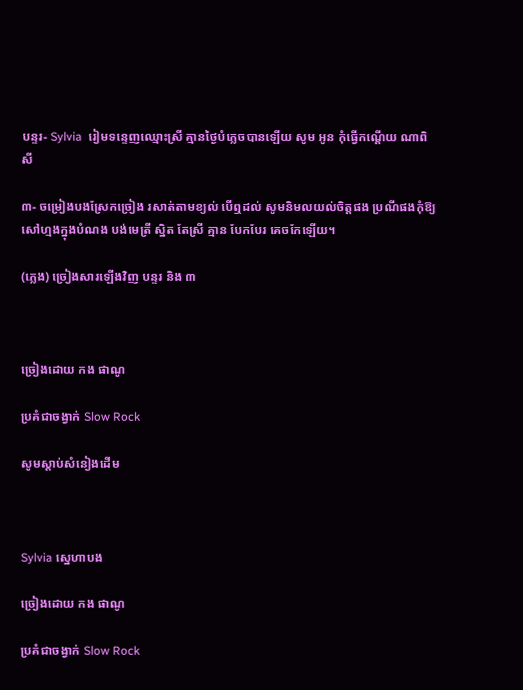បន្ទរ- Sylvia  រៀមទន្ទេញឈ្មោះស្រី គ្មានថ្ងៃបំភ្លេចបានឡេីយ សូម អូន កុំធ្វេីកណ្តេីយ ណាពិសី

៣- ចម្រៀងបងស្រែកច្រៀង រសាត់តាមខ្យល់ បើឮដល់ សូមនិមលយល់ចិត្តផង ប្រណីផងកុំឱ្យសៅហ្មងក្នុងបំណង បង់មេត្រី ស្និត តែស្រី គ្មាន បែកបែរ គេចកែឡេីយ។

(ភ្លេង) ច្រៀងសារឡើងវិញ បន្ទរ និង ៣



ច្រៀងដោយ កង ផាណូ

ប្រគំជាចង្វាក់ Slow Rock

សូមស្ដាប់សំនៀងដើម



Sylvia ស្នេហាបង

ច្រៀងដោយ កង ផាណូ

ប្រគំជាចង្វាក់ Slow Rock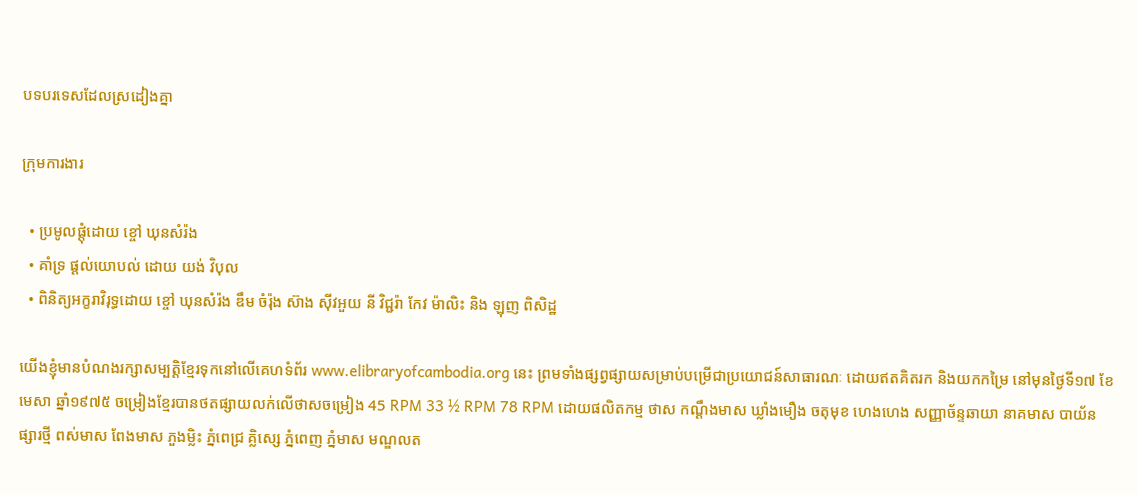បទបរទេសដែលស្រដៀងគ្នា

ក្រុមការងារ

  • ប្រមូលផ្ដុំដោយ ខ្ចៅ ឃុនសំរ៉ង
  • គាំទ្រ ផ្ដល់យោបល់ ដោយ យង់ វិបុល
  • ពិនិត្យអក្ខរាវិរុទ្ធដោយ ខ្ចៅ ឃុនសំរ៉ង ឌឹម ចំរ៉ុង ស៊ាង សុីវអួយ នី វិជ្ជរ៉ា កែវ ម៉ាលិះ និង ឡុញ ពិសិដ្ឋ

យើងខ្ញុំមានបំណងរក្សាសម្បត្តិខ្មែរទុកនៅលើគេហទំព័រ www.elibraryofcambodia.org នេះ ព្រមទាំងផ្សព្វផ្សាយសម្រាប់បម្រើជាប្រយោជន៍សាធារណៈ ដោយឥតគិតរក និងយកកម្រៃ នៅមុនថ្ងៃទី១៧ ខែមេសា ឆ្នាំ១៩៧៥ ចម្រៀងខ្មែរបានថតផ្សាយលក់លើថាសចម្រៀង 45 RPM 33 ½ RPM 78 RPM ដោយផលិតកម្ម ថាស កណ្ដឹងមាស ឃ្លាំងមឿង ចតុមុខ ហេងហេង សញ្ញាច័ន្ទឆាយា នាគមាស បាយ័ន ផ្សារថ្មី ពស់មាស ពែងមាស ភួងម្លិះ ភ្នំពេជ្រ គ្លិស្សេ ភ្នំពេញ ភ្នំមាស មណ្ឌលត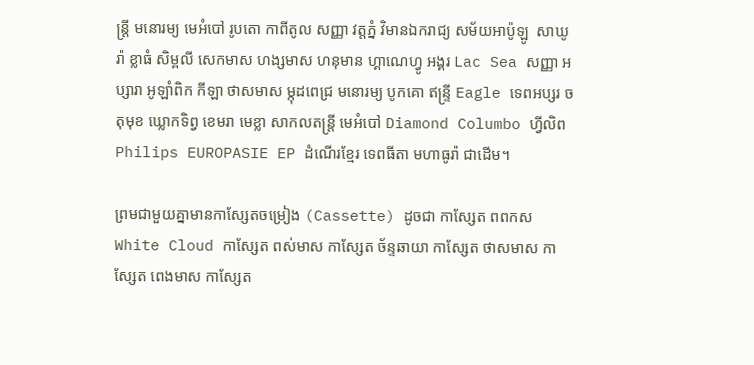ន្រ្តី មនោរម្យ មេអំបៅ រូបតោ កាពីតូល សញ្ញា វត្តភ្នំ វិមានឯករាជ្យ សម័យអាប៉ូឡូ  សាឃូរ៉ា ខ្លាធំ សិម្ពលី សេកមាស ហង្សមាស ហនុមាន ហ្គាណេហ្វូ អង្គរ Lac Sea សញ្ញា អប្សារា អូឡាំពិក កីឡា ថាសមាស ម្កុដពេជ្រ មនោរម្យ បូកគោ ឥន្ទ្រី Eagle ទេពអប្សរ ចតុមុខ ឃ្លោកទិព្វ ខេមរា មេខ្លា សាកលតន្ត្រី មេអំបៅ Diamond Columbo ហ្វីលិព Philips EUROPASIE EP ដំណើរខ្មែរ ទេពធីតា មហាធូរ៉ា ជាដើម។

ព្រមជាមួយគ្នាមានកាសែ្សតចម្រៀង (Cassette) ដូចជា កាស្សែត ពពកស White Cloud កាស្សែត ពស់មាស កាស្សែត ច័ន្ទឆាយា កាស្សែត ថាសមាស កាស្សែត ពេងមាស កាស្សែត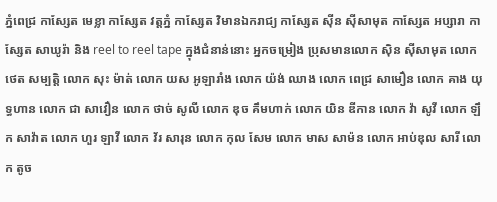ភ្នំពេជ្រ កាស្សែត មេខ្លា កាស្សែត វត្តភ្នំ កាស្សែត វិមានឯករាជ្យ កាស្សែត ស៊ីន ស៊ីសាមុត កាស្សែត អប្សារា កាស្សែត សាឃូរ៉ា និង reel to reel tape ក្នុងជំនាន់នោះ អ្នកចម្រៀង ប្រុសមានលោក ស៊ិន ស៊ីសាមុត លោក ថេត សម្បត្តិ លោក សុះ ម៉ាត់ លោក យស អូឡារាំង លោក យ៉ង់ ឈាង លោក ពេជ្រ សាមឿន លោក គាង យុទ្ធហាន លោក ជា សាវឿន លោក ថាច់ សូលី លោក ឌុច គឹមហាក់ លោក យិន ឌីកាន លោក វ៉ា សូវី លោក ឡឹក សាវ៉ាត លោក ហួរ ឡាវី លោក វ័រ សារុន លោក កុល សែម លោក មាស សាម៉ន លោក អាប់ឌុល សារី លោក តូច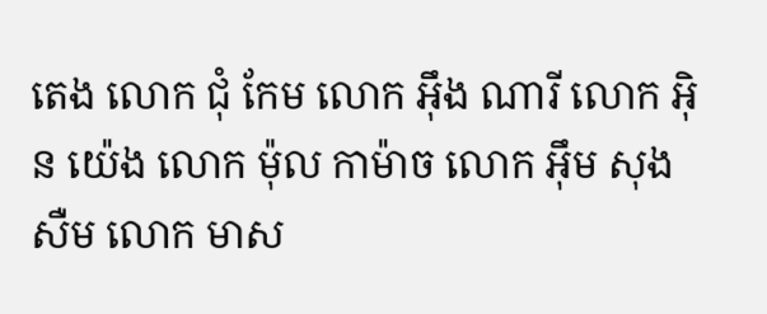តេង លោក ជុំ កែម លោក អ៊ឹង ណារី លោក អ៊ិន យ៉េង លោក ម៉ុល កាម៉ាច លោក អ៊ឹម សុងសឺម លោក មាស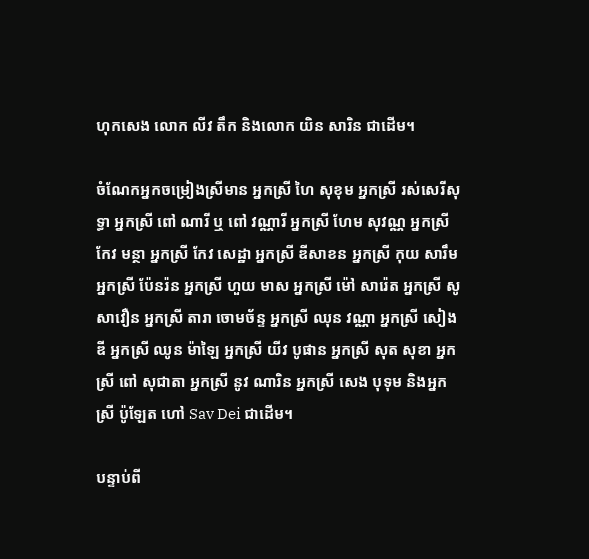ហុកសេង លោក លីវ តឹក និងលោក យិន សារិន ជាដើម។

ចំណែកអ្នកចម្រៀងស្រីមាន អ្នកស្រី ហៃ សុខុម អ្នកស្រី រស់សេរីសុទ្ធា អ្នកស្រី ពៅ ណារី ឬ ពៅ វណ្ណារី អ្នកស្រី ហែម សុវណ្ណ អ្នកស្រី កែវ មន្ថា អ្នកស្រី កែវ សេដ្ឋា អ្នកស្រី ឌីសាខន អ្នកស្រី កុយ សារឹម អ្នកស្រី ប៉ែនរ៉ន អ្នកស្រី ហួយ មាស អ្នកស្រី ម៉ៅ សារ៉េត អ្នកស្រី សូ សាវឿន អ្នកស្រី តារា ចោមច័ន្ទ អ្នកស្រី ឈុន វណ្ណា អ្នកស្រី សៀង ឌី អ្នកស្រី ឈូន ម៉ាឡៃ អ្នកស្រី យីវ បូផាន អ្នកស្រី សុត សុខា អ្នកស្រី ពៅ សុជាតា អ្នកស្រី នូវ ណារិន អ្នកស្រី សេង បុទុម និងអ្នកស្រី ប៉ូឡែត ហៅ Sav Dei ជាដើម។

បន្ទាប់ពី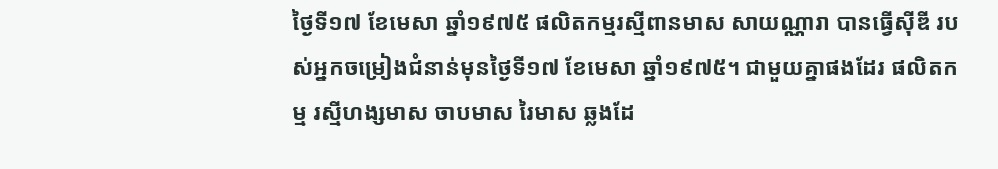ថ្ងៃទី១៧ ខែមេសា ឆ្នាំ១៩៧៥ ផលិតកម្មរស្មីពានមាស សាយណ្ណារា បានធ្វើស៊ីឌី របស់អ្នកចម្រៀងជំនាន់មុនថ្ងៃទី១៧ ខែមេសា ឆ្នាំ១៩៧៥។ ជាមួយគ្នាផងដែរ ផលិតកម្ម រស្មីហង្សមាស ចាបមាស រៃមាស ឆ្លងដែ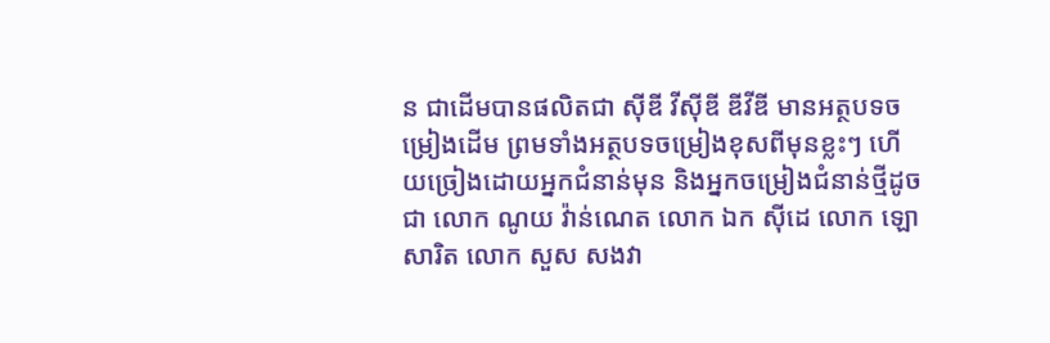ន ជាដើមបានផលិតជា ស៊ីឌី វីស៊ីឌី ឌីវីឌី មានអត្ថបទចម្រៀងដើម ព្រមទាំងអត្ថបទចម្រៀងខុសពីមុនខ្លះៗ ហើយច្រៀងដោយអ្នកជំនាន់មុន និងអ្នកចម្រៀងជំនាន់ថ្មីដូចជា លោក ណូយ វ៉ាន់ណេត លោក ឯក ស៊ីដេ លោក ឡោ សារិត លោក សួស សងវា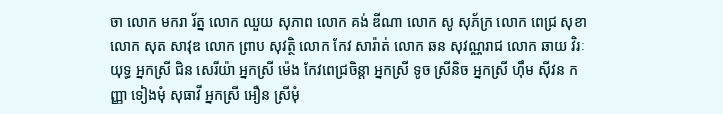ចា លោក មករា រ័ត្ន លោក ឈួយ សុភាព លោក គង់ ឌីណា លោក សូ សុភ័ក្រ លោក ពេជ្រ សុខា លោក សុត សាវុឌ លោក ព្រាប សុវត្ថិ លោក កែវ សារ៉ាត់ លោក ឆន សុវណ្ណរាជ លោក ឆាយ វិរៈយុទ្ធ អ្នកស្រី ជិន សេរីយ៉ា អ្នកស្រី ម៉េង កែវពេជ្រចិន្តា អ្នកស្រី ទូច ស្រីនិច អ្នកស្រី ហ៊ឹម ស៊ីវន កញ្ញា ទៀងមុំ សុធាវី អ្នកស្រី អឿន ស្រីមុំ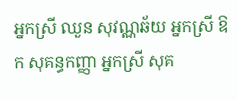អ្នកស្រី ឈួន សុវណ្ណឆ័យ អ្នកស្រី ឱក សុគន្ធកញ្ញា អ្នកស្រី សុគ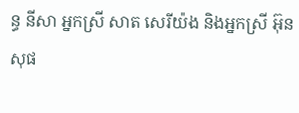ន្ធ នីសា អ្នកស្រី សាត សេរីយ៉ង និងអ្នកស្រី អ៊ុន សុផ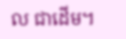ល ជាដើម។